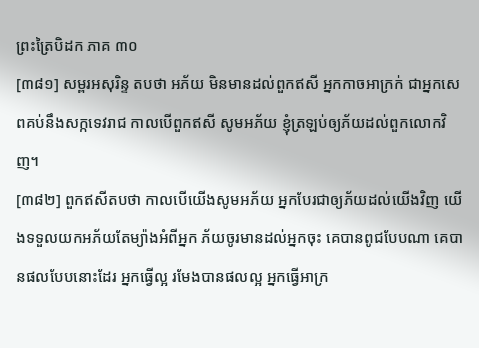ព្រះត្រៃបិដក ភាគ ៣០
[៣៨១] សម្ពរអសុរិន្ទ តបថា អភ័យ មិនមានដល់ពួកឥសី អ្នកកាចអាក្រក់ ជាអ្នកសេពគប់នឹងសក្កទេវរាជ កាលបើពួកឥសី សូមអភ័យ ខ្ញុំត្រឡប់ឲ្យភ័យដល់ពួកលោកវិញ។
[៣៨២] ពួកឥសីតបថា កាលបើយើងសូមអភ័យ អ្នកបែរជាឲ្យភ័យដល់យើងវិញ យើងទទួលយកអភ័យតែម្យ៉ាងអំពីអ្នក ភ័យចូរមានដល់អ្នកចុះ គេបានពូជបែបណា គេបានផលបែបនោះដែរ អ្នកធ្វើល្អ រមែងបានផលល្អ អ្នកធ្វើអាក្រ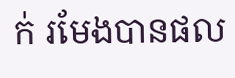ក់ រមែងបានផល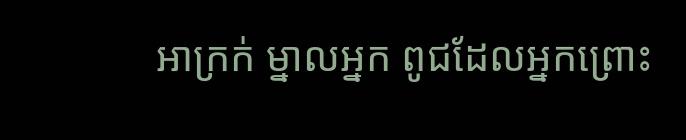អាក្រក់ ម្នាលអ្នក ពូជដែលអ្នកព្រោះ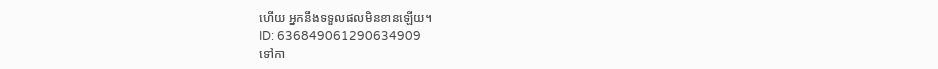ហើយ អ្នកនឹងទទួលផលមិនខានឡើយ។
ID: 636849061290634909
ទៅកា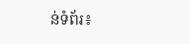ន់ទំព័រ៖